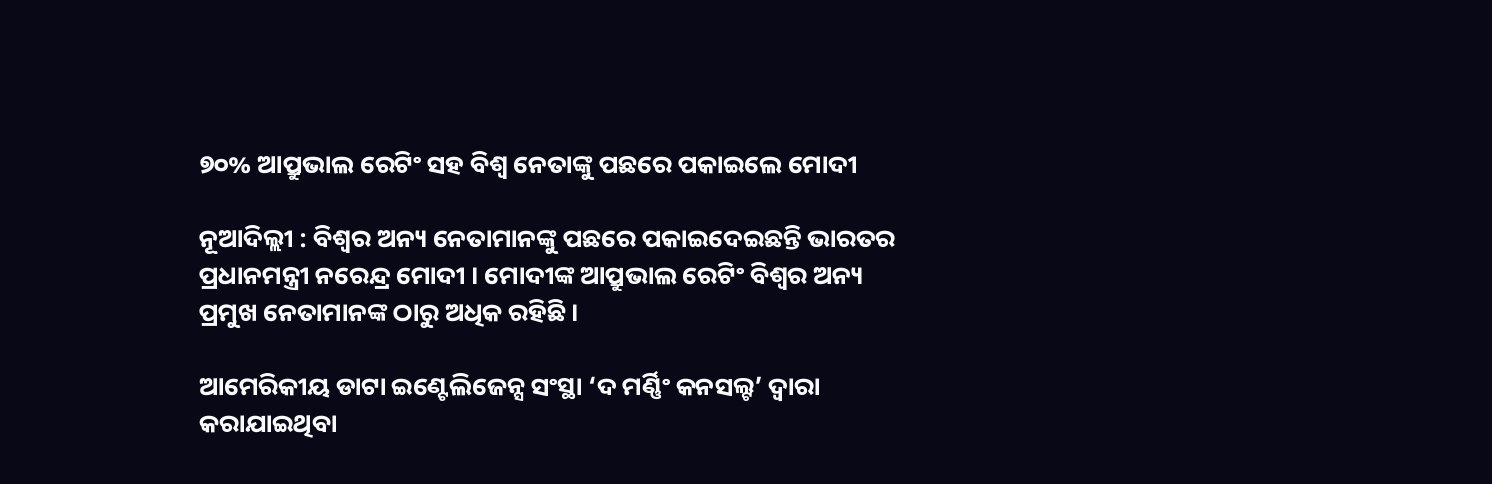୭୦% ଆପ୍ରୁଭାଲ ରେଟିଂ ସହ ବିଶ୍ବ ନେତାଙ୍କୁ ପଛରେ ପକାଇଲେ ମୋଦୀ

ନୂଆଦିଲ୍ଲୀ : ବିଶ୍ବର ଅନ୍ୟ ନେତାମାନଙ୍କୁ ପଛରେ ପକାଇଦେଇଛନ୍ତି ଭାରତର ପ୍ରଧାନମନ୍ତ୍ରୀ ନରେନ୍ଦ୍ର ମୋଦୀ । ମୋଦୀଙ୍କ ଆପ୍ରୁଭାଲ ରେଟିଂ ବିଶ୍ବର ଅନ୍ୟ ପ୍ରମୁଖ ନେତାମାନଙ୍କ ଠାରୁ ଅଧିକ ରହିଛି ।

ଆମେରିକୀୟ ଡାଟା ଇଣ୍ଟେଲିଜେନ୍ସ ସଂସ୍ଥା ‘ଦ ମର୍ଣ୍ଣିଂ କନସଲ୍ଟ’ ଦ୍ବାରା କରାଯାଇଥିବା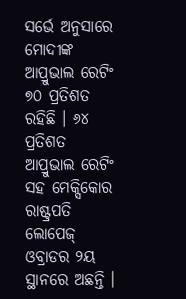ସର୍ଭେ ଅନୁସାରେ ମୋଦୀଙ୍କ ଆପ୍ରୁଭାଲ ରେଟିଂ ୭୦ ପ୍ରତିଶତ ରହିଛି । ୬୪ ପ୍ରତିଶତ ଆପ୍ରୁଭାଲ ରେଟିଂ ସହ ମେକ୍ସିକୋର ରାଷ୍ଟ୍ରପତି ଲୋପେଜ୍ ଓବ୍ରାଡର ୨ୟ ସ୍ଥାନରେ ଅଛନ୍ତି ।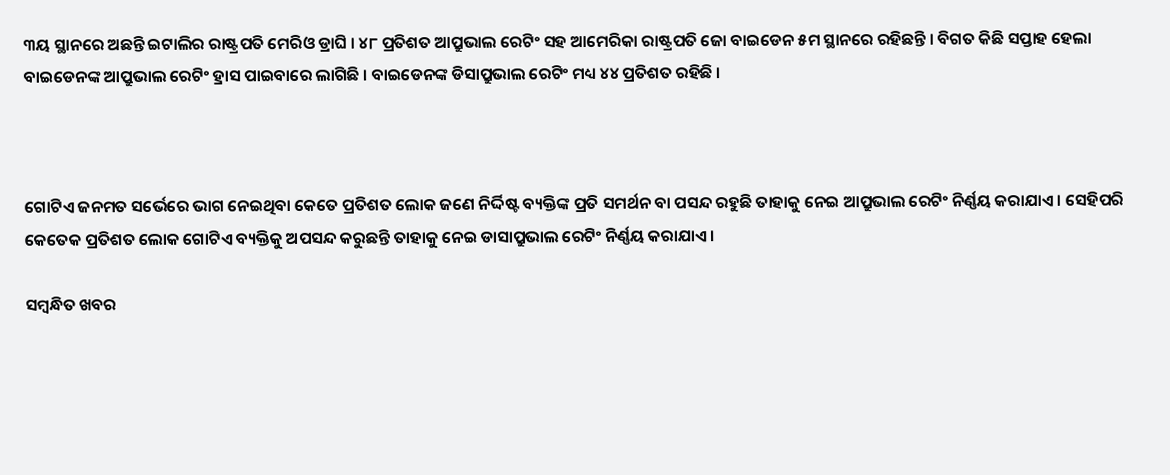୩ୟ ସ୍ଥାନରେ ଅଛନ୍ତି ଇଟାଲିର ରାଷ୍ଟ୍ରପତି ମେରିଓ ଡ୍ରାଘି । ୪୮ ପ୍ରତିଶତ ଆପ୍ରୁଭାଲ ରେଟିଂ ସହ ଆମେରିକା ରାଷ୍ଟ୍ରପତି ଜୋ ବାଇଡେନ ୫ମ ସ୍ଥାନରେ ରହିଛନ୍ତି । ବିଗତ କିଛି ସପ୍ତାହ ହେଲା ବାଇଡେନଙ୍କ ଆପ୍ରୁଭାଲ ରେଟିଂ ହ୍ରାସ ପାଇବାରେ ଲାଗିଛି । ବାଇଡେନଙ୍କ ଡିସାପ୍ରୁଭାଲ ରେଟିଂ ମଧ୍ୟ ୪୪ ପ୍ରତିଶତ ରହିଛି ।



ଗୋଟିଏ ଜନମତ ସର୍ଭେରେ ଭାଗ ନେଇଥିବା କେତେ ପ୍ରତିଶତ ଲୋକ ଜଣେ ନିର୍ଦ୍ଦିଷ୍ଟ ବ୍ୟକ୍ତିଙ୍କ ପ୍ରତି ସମର୍ଥନ ବା ପସନ୍ଦ ରହୁଛି ତାହାକୁ ନେଇ ଆପ୍ରୁଭାଲ ରେଟିଂ ନିର୍ଣ୍ଣୟ କରାଯାଏ । ସେହିପରି କେତେକ ପ୍ରତିଶତ ଲୋକ ଗୋଟିଏ ବ୍ୟକ୍ତିକୁ ଅପସନ୍ଦ କରୁଛନ୍ତି ତାହାକୁ ନେଇ ଡାସାପ୍ରୁଭାଲ ରେଟିଂ ନିର୍ଣ୍ଣୟ କରାଯାଏ ।

ସମ୍ବନ୍ଧିତ ଖବର